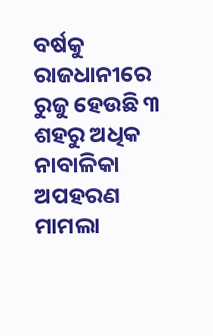ବର୍ଷକୁ ରାଜଧାନୀରେ ରୁଜୁ ହେଉଛି ୩ ଶହରୁ ଅଧିକ ନାବାଳିକା ଅପହରଣ ମାମଲା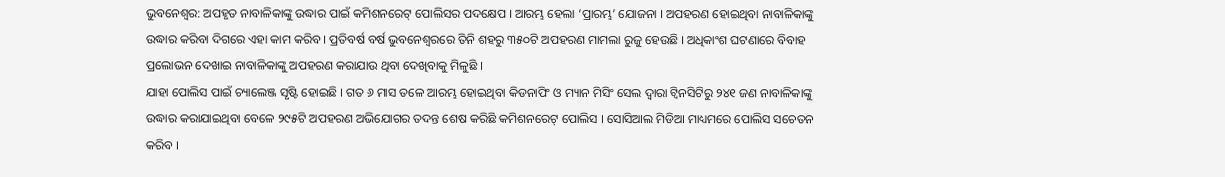ଭୁବନେଶ୍ୱର: ଅପହୃତ ନାବାଳିକାଙ୍କୁ ଉଦ୍ଧାର ପାଇଁ କମିଶନରେଟ୍ ପୋଲିସର ପଦକ୍ଷେପ । ଆରମ୍ଭ ହେଲା ‘ପ୍ରାରମ୍ଭ’ ଯୋଜନା । ଅପହରଣ ହୋଇଥିବା ନାବାଳିକାଙ୍କୁ ଉଦ୍ଧାର କରିବା ଦିଗରେ ଏହା କାମ କରିବ । ପ୍ରତିବର୍ଷ ବର୍ଷ ଭୁବନେଶ୍ୱରରେ ତିନି ଶହରୁ ୩୫୦ଟି ଅପହରଣ ମାମଲା ରୁଜୁ ହେଉଛି । ଅଧିକାଂଶ ଘଟଣାରେ ବିବାହ ପ୍ରଲୋଭନ ଦେଖାଇ ନାବାଳିକାଙ୍କୁ ଅପହରଣ କରାଯାଉ ଥିବା ଦେଖିବାକୁ ମିଳୁଛି ।
ଯାହା ପୋଲିସ ପାଇଁ ଚ୍ୟାଲେଞ୍ଜ ସୃଷ୍ଟି ହୋଇଛି । ଗତ ୬ ମାସ ତଳେ ଆରମ୍ଭ ହୋଇଥିବା କିଡନାପିଂ ଓ ମ୍ୟାନ ମିସିଂ ସେଲ ଦ୍ୱାରା ଟ୍ୱିନସିଟିରୁ ୨୪୧ ଜଣ ନାବାଳିକାଙ୍କୁ ଉଦ୍ଧାର କରାଯାଇଥିବା ବେଳେ ୨୯୫ଟି ଅପହରଣ ଅଭିଯୋଗର ତଦନ୍ତ ଶେଷ କରିଛି କମିଶନରେଟ୍ ପୋଲିସ । ସୋସିଆଲ ମିଡିଆ ମାଧ୍ୟମରେ ପୋଲିସ ସଚେତନ କରିବ ।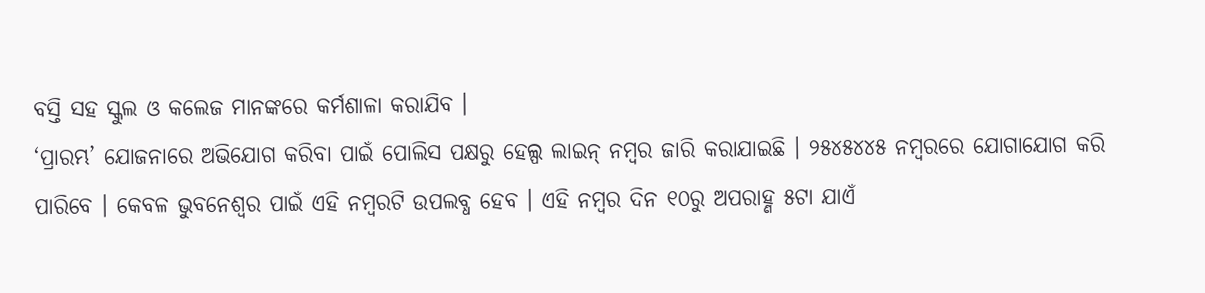ବସ୍ତି ସହ ସ୍କୁଲ ଓ କଲେଜ ମାନଙ୍କରେ କର୍ମଶାଳା କରାଯିବ ।
‘ପ୍ରାରମ୍ଭ’ ଯୋଜନାରେ ଅଭିଯୋଗ କରିବା ପାଇଁ ପୋଲିସ ପକ୍ଷରୁ ହେଲ୍ପ ଲାଇନ୍ ନମ୍ବର ଜାରି କରାଯାଇଛି । ୨୫୪୫୪୪୫ ନମ୍ବରରେ ଯୋଗାଯୋଗ କରି ପାରିବେ । କେବଳ ଭୁବନେଶ୍ୱର ପାଇଁ ଏହି ନମ୍ବରଟି ଉପଲବ୍ଧ ହେବ । ଏହି ନମ୍ବର ଦିନ ୧୦ରୁ ଅପରାହ୍ଣ ୫ଟା ଯାଏଁ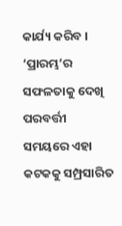କାର୍ଯ୍ୟ କରିବ । ‘ପ୍ରାରମ୍ଭ’ର ସଫଳତାକୁ ଦେଖି ପରବର୍ତ୍ତୀ ସମୟରେ ଏହା କଟକକୁ ସମ୍ପ୍ରସାରିତ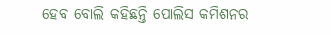ହେବ ବୋଲି କହିଛନ୍ତି ପୋଲିସ କମିଶନର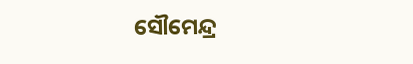ସୌମେନ୍ଦ୍ର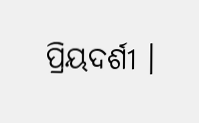ପ୍ରିୟଦର୍ଶୀ ।